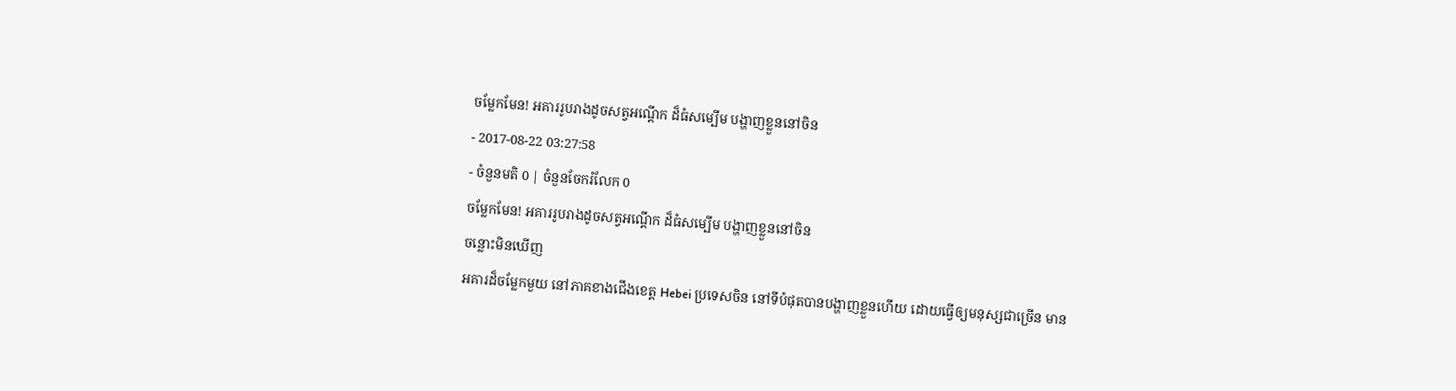ចម្លែកមែន! អគាររូបរាងដូចសត្វអណ្តើក ដ៏ធំសម្បើម បង្ហាញខ្លួននៅចិន
- 2017-08-22 03:27:58
- ចំនួនមតិ 0 | ចំនួនចែករំលែក 0
ចម្លែកមែន! អគាររូបរាងដូចសត្វអណ្តើក ដ៏ធំសម្បើម បង្ហាញខ្លួននៅចិន
ចន្លោះមិនឃើញ
អគារដ៏ចម្លែកមួយ នៅភាគខាងជើងខេត្ត Hebei ប្រទេសចិន នៅទីបំផុតបានបង្ហាញខ្លួនហើយ ដោយធ្វើឲ្យមនុស្សជាច្រើន មាន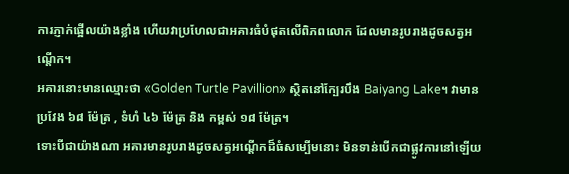ការភ្ញាក់ផ្អើលយ៉ាងខ្លាំង ហើយវាប្រហែលជាអគារធំបំផុតលើពិភពលោក ដែលមានរូបរាងដូចសត្វអណ្ដើក។
អគារនោះមានឈ្មោះថា «Golden Turtle Pavillion» ស្ថិតនៅក្បែរបឹង Baiyang Lake។ វាមានប្រវែង ៦៨ ម៉ែត្រ , ទំហំ ៤៦ ម៉ែត្រ និង កម្ពស់ ១៨ ម៉ែត្រ។
ទោះបីជាយ៉ាងណា អគារមានរូបរាងដូចសត្វអណ្ដើកដ៏ធំសម្បើមនោះ មិនទាន់បើកជាផ្លូវការនៅឡើយ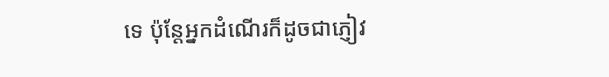ទេ ប៉ុន្តែអ្នកដំណើរក៏ដូចជាភ្ញៀវ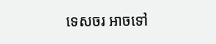ទេសចរ អាចទៅ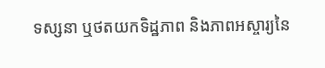ទស្សនា ឬថតយកទិដ្ឋភាព និងភាពអស្ចារ្យនៃ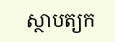ស្ថាបត្យក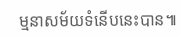ម្មនាសម័យទំនើបនេះបាន៕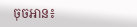ចុចអាន៖